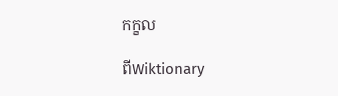កក្ខល

ពីWiktionary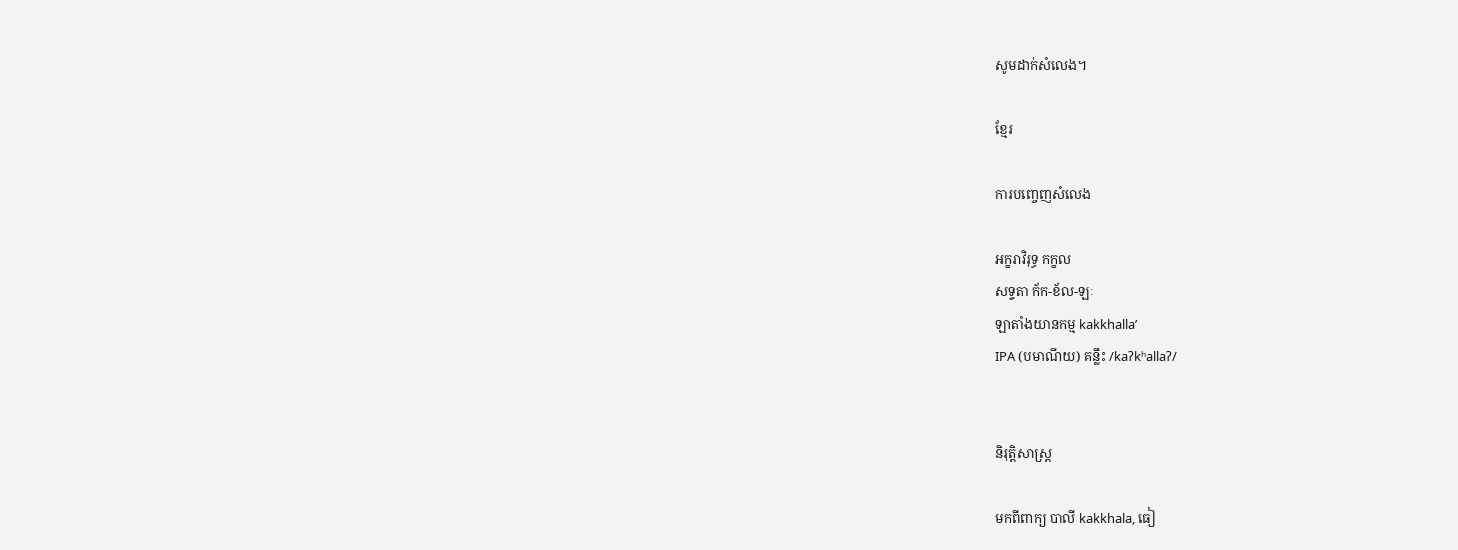សូមដាក់សំលេង។

ខ្មែរ

ការបញ្ចេញសំលេង

អក្ខរាវិរុទ្ធ កក្ខល
សទ្ទតា ក័ក-ខ័ល-ឡៈ
ឡាតាំងយានកម្ម kakkhallaʼ
IPA (បមាណីយ) គន្លឹះ /kaʔkʰallaʔ/


និរុត្តិសាស្ត្រ

មកពីពាក្យ បាលី kakkhala, ធៀ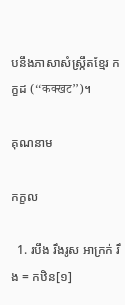បនឹងភាសាសំស្ក្រឹតខ្មែរ កក្ខដ (‘‘कक्खट’’)។

គុណនាម

កក្ខល

  1. របឹង រឹងរូស អាក្រក់ រឹង = កឋិន[១]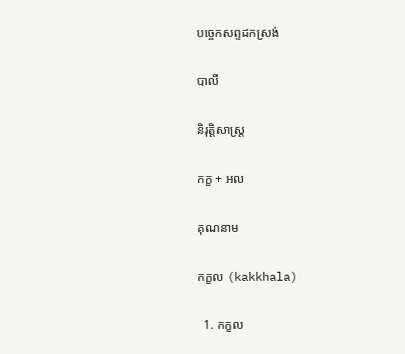បច្ចេកសព្ទដកស្រង់

បាលី

និរុត្តិសាស្ត្រ

កក្ខ + អល

គុណនាម

កក្ខល (kakkhala)

  1. កក្ខល